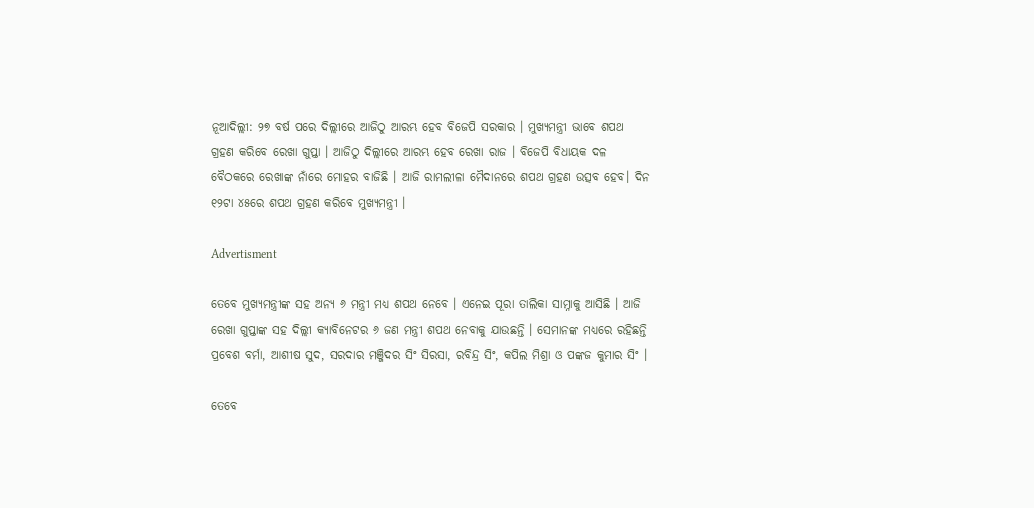ନୂଆଦିଲ୍ଲୀ: ୨୭ ବର୍ଷ ପରେ ଦିଲ୍ଲୀରେ ଆଜିଠୁ ଆରମ୍ଭ ହେବ ବିଜେପି ସରକାର । ମୁଖ୍ୟମନ୍ତ୍ରୀ ଭାବେ ଶପଥ ଗ୍ରହଣ କରିବେ ରେଖା ଗୁପ୍ତା । ଆଜିଠୁ ଦିଲ୍ଲୀରେ ଆରମ୍ଭ ହେବ ରେଖା ରାଜ । ବିଜେପି ବିଧାୟକ ଦଳ ବୈଠକରେ ରେଖାଙ୍କ ନାଁରେ ମୋହର ବାଜିଛି । ଆଜି ରାମଲୀଳା ମୈଦାନରେ ଶପଥ ଗ୍ରହଣ ଉତ୍ସବ ହେବ। ଦିନ ୧୨ଟା ୪୫ରେ ଶପଥ ଗ୍ରହଣ କରିବେ ମୁଖ୍ୟମନ୍ତ୍ରୀ ।

Advertisment

ତେବେ ମୁଖ୍ୟମନ୍ତ୍ରୀଙ୍କ ସହ ଅନ୍ୟ ୬ ମନ୍ତ୍ରୀ ମଧ୍ୟ ଶପଥ ନେବେ । ଏନେଇ ପୂରା ତାଲିକା ସାମ୍ନାକୁ ଆସିଛି । ଆଜି ରେଖା ଗୁପ୍ତାଙ୍କ ସହ ଦିଲ୍ଲୀ କ୍ୟାବିନେଟର ୬ ଜଣ ମନ୍ତ୍ରୀ ଶପଥ ନେବାକୁ ଯାଉଛନ୍ତି । ସେମାନଙ୍କ ମଧ୍ୟରେ ରହିଛନ୍ତି ପ୍ରବେଶ ବର୍ମା, ଆଶୀଷ ସୁଦ, ସରଦାର ମଞ୍ଜିଦର ସିଂ ସିରସା, ରବିନ୍ଦ୍ର ସିଂ, କପିଲ ମିଶ୍ରା ଓ ପଙ୍କଜ କୁମାର ସିଂ ।

ତେବେ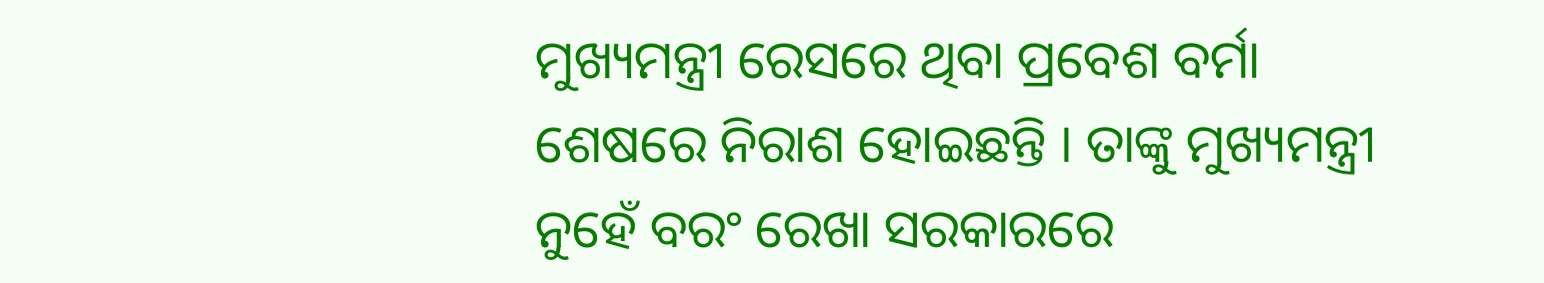ମୁଖ୍ୟମନ୍ତ୍ରୀ ରେସରେ ଥିବା ପ୍ରବେଶ ବର୍ମା ଶେଷରେ ନିରାଶ ହୋଇଛନ୍ତି । ତାଙ୍କୁ ମୁଖ୍ୟମନ୍ତ୍ରୀ ନୁହେଁ ବରଂ ରେଖା ସରକାରରେ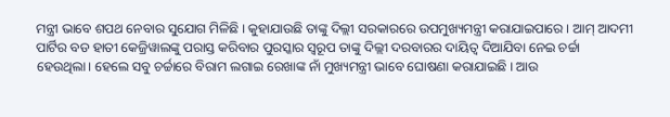ମନ୍ତ୍ରୀ ଭାବେ ଶପଥ ନେବାର ସୁଯୋଗ ମିଳିଛି । କୁହାଯାଉଛି ତାଙ୍କୁ ଦିଲ୍ଲୀ ସରକାରରେ ଉପମୁଖ୍ୟମନ୍ତ୍ରୀ କରାଯାଇପାରେ । ଆମ୍ ଆଦମୀ ପାର୍ଟିର ବଡ ହାତୀ କେଜ୍ରିୱାଲଙ୍କୁ ପରାସ୍ତ କରିବାର ପୁରସ୍କାର ସ୍ବରୂପ ତାଙ୍କୁ ଦିଲ୍ଲୀ ଦରବାରର ଦାୟିତ୍ବ ଦିଆଯିବା ନେଇ ଚର୍ଚ୍ଚା ହେଉଥିଲା। ହେଲେ ସବୁ ଚର୍ଚ୍ଚାରେ ବିରାମ ଲଗାଇ ରେଖାଙ୍କ ନାଁ ମୁଖ୍ୟମନ୍ତ୍ରୀ ଭାବେ ଘୋଷଣା କରାଯାଇଛି । ଆଉ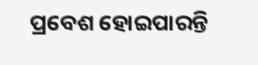ପ୍ରବେଶ ହୋଇପାରନ୍ତି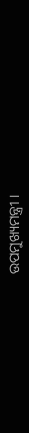ଉପମୁଖ୍ୟମନ୍ତ୍ରୀ ।